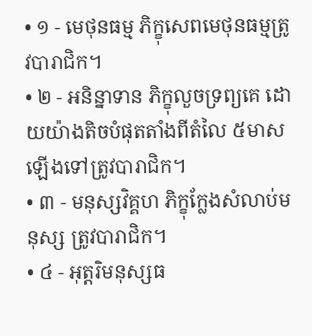• ១ - មេថុនធម្ម ភិក្ខុសេពមេថុនធម្មត្រូវបារាជិក។
• ២ - អនិន្នាទាន ភិក្ខុលួចទ្រព្យគេ ដោយយ៉ាងតិចបំផុតតាំងពីតំលៃ ៥មាសឡើងទៅត្រូវបារាជិក។
• ៣ - មនុស្សវិគ្គហ ភិក្ខុក្លែងសំលាប់មនុស្ស ត្រូវបារាជិក។
• ៤ - អុត្ដរិមនុស្សធ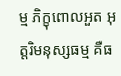ម្ម ភិក្ខុពោលអួត អុត្ដរិមនុស្សធម្ម គឺធ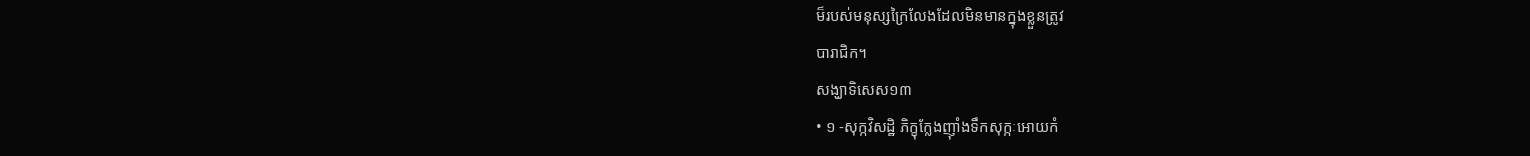ម៏របស់មនុស្សក្រៃលែងដែលមិនមានក្នុងខ្លួនត្រូវ
បារាជិក។
សង្ឃាទិសេស១៣
• ១ -សុក្កវិសដ្ឋិ ភិក្ខុក្លែងញ៉ាំងទឹកសុក្កៈអោយកំ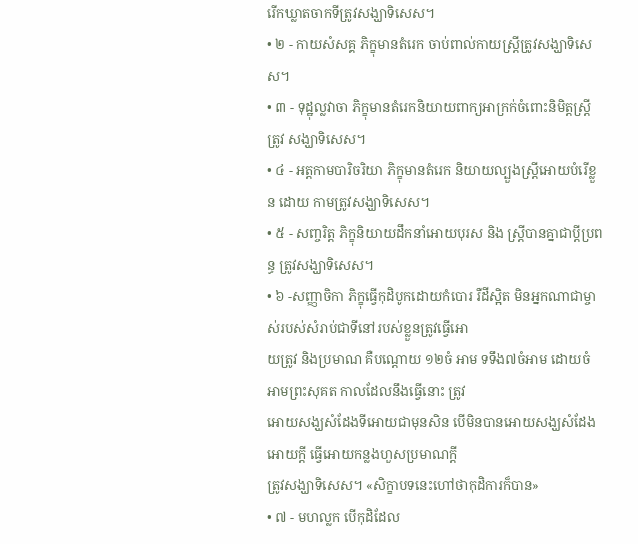រើកឃ្លាតចាកទីត្រូវសង្ឃាទិសេស។
• ២ - កាយសំសគ្គ ភិក្ខុមានតំរេក ចាប់ពាល់កាយស្រ្ដីត្រូវសង្ឃាទិសេស។
• ៣ - ទុដ្ឋុល្លវាចា ភិក្ខុមានតំរេកនិយាយពាក្យអាក្រក់ចំពោះនិមិត្ដស្រ្ដី ត្រូវ សង្ឃាទិសេស។
• ៤ - អត្ដកាមបារិចរិយា ភិក្ខុមានតំរេក និយាយល្បួងស្រ្ដីអោយបំរើខ្លួន ដោយ កាមត្រូវសង្ឃាទិសេស។
• ៥ - សញ្ចរិត្ដ ភិក្ខុនិយាយដឹកនាំអោយបុរស និង ស្រ្ដីបានគ្នាជាប្ដីប្រពន្ធ ត្រូវសង្ឃាទិសេស។
• ៦ -សញ្ញាចិកា ភិក្ខុធ្វើកុដិបូកដោយកំបោរ រឺដីស្អិត មិនអ្នកណាជាម្ចាស់របស់សំរាប់ជាទីនៅរបស់ខ្លួនត្រូវធ្វើអោ
យត្រូវ និងប្រមាណ គឺបណ្ដោយ ១២ចំ អាម ទទឹង៧ចំអាម ដោយចំអាមព្រះសុគត កាលដែលនឹងធ្វើនោះ ត្រូវ
អោយសង្ឃសំដែងទីអោយជាមុនសិន បើមិនបានអោយសង្ឃសំដែងអោយក្ដី ធ្វើអោយកន្លងហួសប្រមាណក្ដី
ត្រូវសង្ឃាទិសេស។ «សិក្ខាបទនេះហៅថាកុដិការក៏បាន»
• ៧ - មហល្លក បើកុដិដែល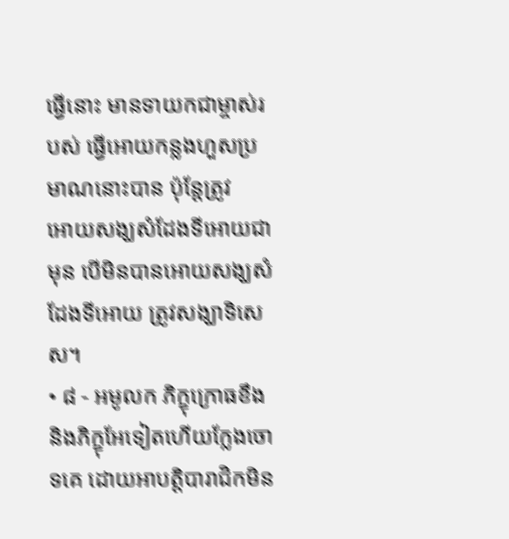ធើ្វនោះ មានទាយកជាម្ចាស់របស់ ធ្វើអោយកន្លងហួសប្រមាណនោះបាន ប៉ុន្តែត្រូវ
អោយសង្ឃសំដែងទីអោយជាមុន បើមិនបានអោយសង្ឃសំដែងទីអោយ ត្រូវសង្ឃាទិសេស។
• ៨ - អមូលក ភិក្ខុក្រោធខឹង និងភិក្ខុអែទៀតហើយក្លែងចោទគេ ដោយអាបត្ដិបារាជិកមិន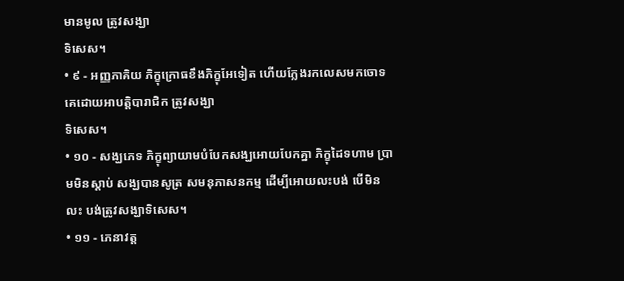មានមូល ត្រូវសង្ឃា
ទិសេស។
• ៩ - អញ្ញភាគិយ ភិក្ខុក្រោធខឹងភិក្ខុអែទៀត ហើយក្លែងរកលេសមកចោទ គេដោយអាបត្ដិបារាជិក ត្រូវសង្ឃា
ទិសេស។
• ១០ - សង្ឃភេទ ភិក្ខុព្យាយាមបំបែកសង្ឃអោយបែកគ្នា ភិក្ខុដៃទហាម ប្រាមមិនស្ដាប់ សង្ឃបានសូត្រ សមនុភាសនកម្ម ដើម្បីអោយលះបង់ បើមិនលះ បង់ត្រូវសង្ឃាទិសេស។
• ១១ - ភេនាវត្ដ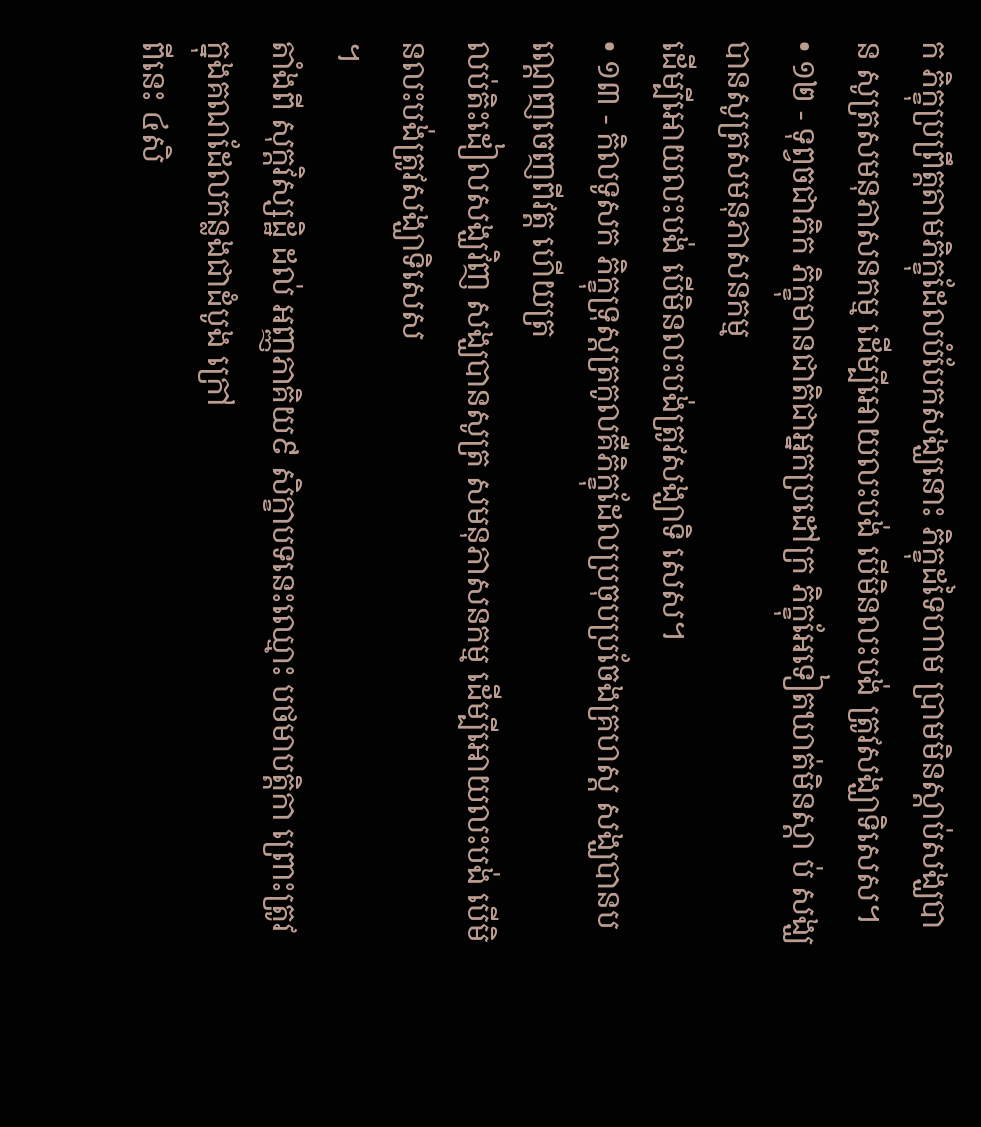ក ភិក្ខុប្រព្រឹត្ដតាមភិក្ខុដែលបំបែកសង្ឃនោះ ភិក្ខុដទៃហាម ប្រាមមិនស្ដាប់សង្ឃបាន សូត្រសមនុភាសនកម្ម ដើម្បីអោយលះបង់ បើមិនលះបង់ ត្រូវសង្ឃាទិសេស។
• ១២ - ទុព្វចជាភិក ភិក្ខុមានជាតិជាអ្នកប្រដៅក្រ ភិក្ខុអែទៀតឃាត់មិនស្ដា ប់ សង្ឃបានសូត្រសមនុភាសនកម្ម
ដើម្បីអោយលះបង់ បើមិនលះបង់ត្រូវសង្ឃាទិ សេស។
• ១៣ - កិលទូសក ភិក្ខុទ្រុស្ដត្រកូលគឺភិក្ខុដែលប្រចុបប្រចែងគ្រហស្ដ សង្ឃបានបណ្ដេញចេញពីវត្ដ ហើយត្រ
លប់តិះដៀលសង្ឃវិញ សង្ឃបានសូត្រ សមនុភាសនកម្ម ដើម្បីអោយលះបង់ បើមិនលះបង់ត្រូវសង្ឃាទិសេស
។
តាំងពី សុក្ដវិស្សដ្ឋិ ដល់ អញ្ញភាគិយ៩ សិក្ខាបទនេះឈ្មោះ បថមាបត្ដិកា ព្រោះត្រូវក្នុងគណដែលកន្លងជាដំបូង ក្រៅ
ពីនេះ ៤សិ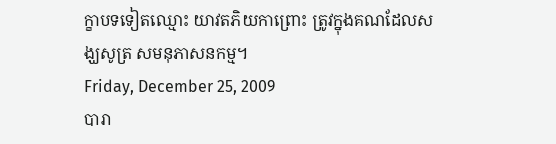ក្ខាបទទៀតឈ្មោះ យាវតភិយកាព្រោះ ត្រូវក្នុងគណដែលសង្ឃសូត្រ សមនុភាសនកម្ម។
Friday, December 25, 2009
បារា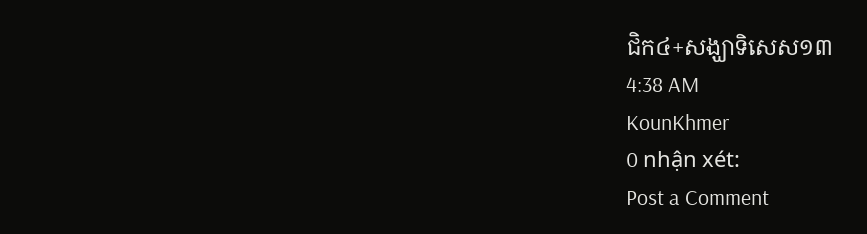ជិក៤+សង្ឃាទិសេស១៣
4:38 AM
KounKhmer
0 nhận xét:
Post a Comment